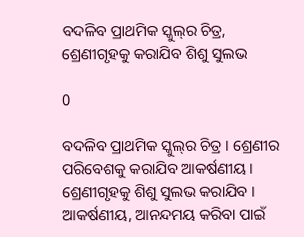ବଦଳିବ ପ୍ରାଥମିକ ସ୍କୁଲ୍‌ର ଚିତ୍ର, ଶ୍ରେଣୀଗୃହକୁ କରାଯିବ ଶିଶୁ ସୁଲଭ

0

ବଦଳିବ ପ୍ରାଥମିକ ସ୍କୁଲ୍‌ର ଚିତ୍ର । ଶ୍ରେଣୀର ପରିବେଶକୁ କରାଯିବ ଆକର୍ଷଣୀୟ । ଶ୍ରେଣୀଗୃହକୁ ଶିଶୁ ସୁଲଭ କରାଯିବ । ଆକର୍ଷଣୀୟ, ଆନନ୍ଦମୟ କରିବା ପାଇଁ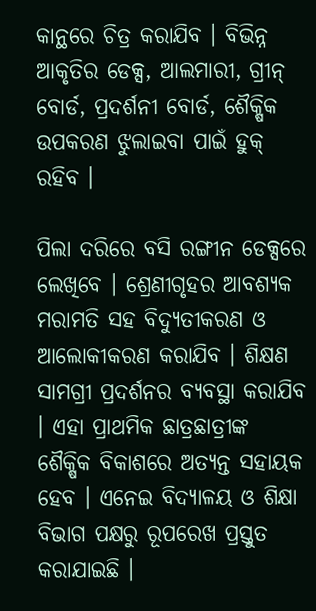କାନ୍ଥରେ ଚିତ୍ର କରାଯିବ । ବିଭିନ୍ନ ଆକୃତିର ଡେକ୍ସ, ଆଲମାରୀ, ଗ୍ରୀନ୍‌ ବୋର୍ଡ, ପ୍ରଦର୍ଶନୀ ବୋର୍ଡ, ଶୈକ୍ଷିକ ଉପକରଣ ଝୁଲାଇବା ପାଇଁ ହୁକ୍‌ ରହିବ ।

ପିଲା ଦରିରେ ବସି ରଙ୍ଗୀନ ଡେକ୍ସରେ ଲେଖିବେ । ଶ୍ରେଣୀଗୃହର ଆବଶ୍ୟକ ମରାମତି ସହ ବିଦ୍ୟୁତୀକରଣ ଓ ଆଲୋକୀକରଣ କରାଯିବ । ଶିକ୍ଷଣ ସାମଗ୍ରୀ ପ୍ରଦର୍ଶନର ବ୍ୟବସ୍ଥା କରାଯିବ । ଏହା ପ୍ରାଥମିକ ଛାତ୍ରଛାତ୍ରୀଙ୍କ ଶୈକ୍ଷିକ ବିକାଶରେ ଅତ୍ୟନ୍ତ ସହାୟକ ହେବ । ଏନେଇ ବିଦ୍ୟାଳୟ ଓ ଶିକ୍ଷା ବିଭାଗ ପକ୍ଷରୁ ରୂପରେଖ ପ୍ରସ୍ତୁତ କରାଯାଇଛି ।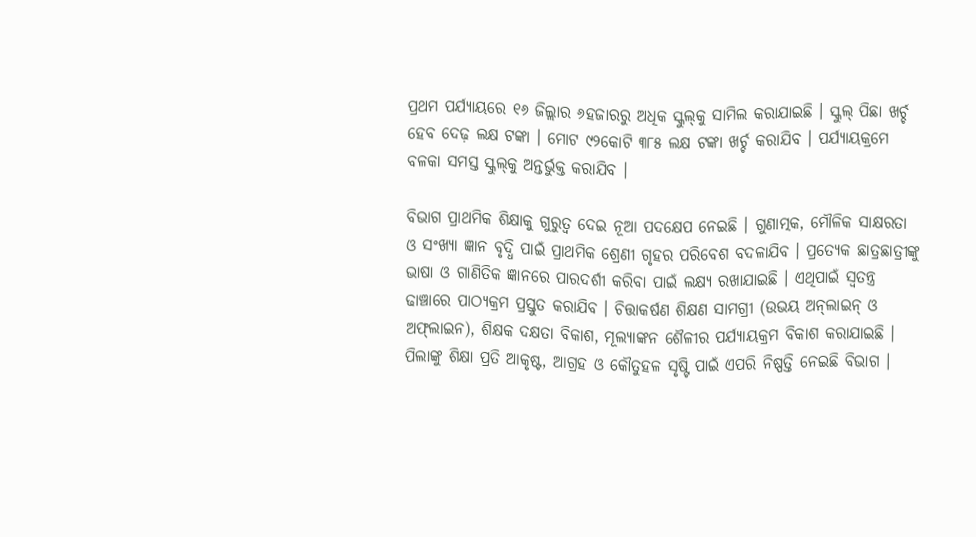ପ୍ରଥମ ପର୍ଯ୍ୟାୟରେ ୧୬ ଜିଲ୍ଲାର ୬ହଜାରରୁ ଅଧିକ ସ୍କୁଲ୍‌କୁ ସାମିଲ କରାଯାଇଛି । ସ୍କୁଲ୍‌ ପିଛା ଖର୍ଚ୍ଚ ହେବ ଦେଢ଼ ଲକ୍ଷ ଟଙ୍କା । ମୋଟ ୯୨କୋଟି ୩୮୫ ଲକ୍ଷ ଟଙ୍କା ଖର୍ଚ୍ଚ କରାଯିବ । ପର୍ଯ୍ୟାୟକ୍ରମେ ବଳକା ସମସ୍ତ ସ୍କୁଲ୍‌କୁ ଅନ୍ତର୍ଭୁକ୍ତ କରାଯିବ ।

ବିଭାଗ ପ୍ରାଥମିକ ଶିକ୍ଷାକୁ ଗୁରୁତ୍ୱ ଦେଇ ନୂଆ ପଦକ୍ଷେପ ନେଇଛି । ଗୁଣାତ୍ମକ, ମୌଳିକ ସାକ୍ଷରତା ଓ ସଂଖ୍ୟା ଜ୍ଞାନ ବୃଦ୍ଧି ପାଇଁ ପ୍ରାଥମିକ ଶ୍ରେଣୀ ଗୃହର ପରିବେଶ ବଦଳାଯିବ । ପ୍ରତ୍ୟେକ ଛାତ୍ରଛାତ୍ରୀଙ୍କୁ ଭାଷା ଓ ଗାଣିତିକ ଜ୍ଞାନରେ ପାରଦର୍ଶୀ କରିବା ପାଇଁ ଲକ୍ଷ୍ୟ ରଖାଯାଇଛି । ଏଥିପାଇଁ ସ୍ୱତନ୍ତ୍ର ଢାଞ୍ଚାରେ ପାଠ୍ୟକ୍ରମ ପ୍ରସ୍ତୁତ କରାଯିବ । ଚିତ୍ତାକର୍ଷଣ ଶିକ୍ଷଣ ସାମଗ୍ରୀ (ଉଭୟ ଅନ୍‌ଲାଇନ୍‌ ଓ ଅଫ୍‌ଲାଇନ), ଶିକ୍ଷକ ଦକ୍ଷତା ବିକାଶ, ମୂଲ୍ୟାଙ୍କନ ଶୈଳୀର ପର୍ଯ୍ୟାୟକ୍ରମ ବିକାଶ କରାଯାଇଛି । ପିଲାଙ୍କୁ ଶିକ୍ଷା ପ୍ରତି ଆକୃଷ୍ଟ, ଆଗ୍ରହ ଓ କୌତୁହଳ ସୃଷ୍ଟି ପାଇଁ ଏପରି ନିଷ୍ପତ୍ତି ନେଇଛି ବିଭାଗ ।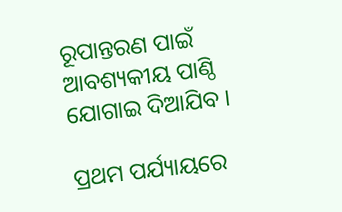ରୂପାନ୍ତରଣ ପାଇଁ ଆବଶ୍ୟକୀୟ ପାଣ୍ଠି ଯୋଗାଇ ଦିଆଯିବ ।

ପ୍ରଥମ ପର୍ଯ୍ୟାୟରେ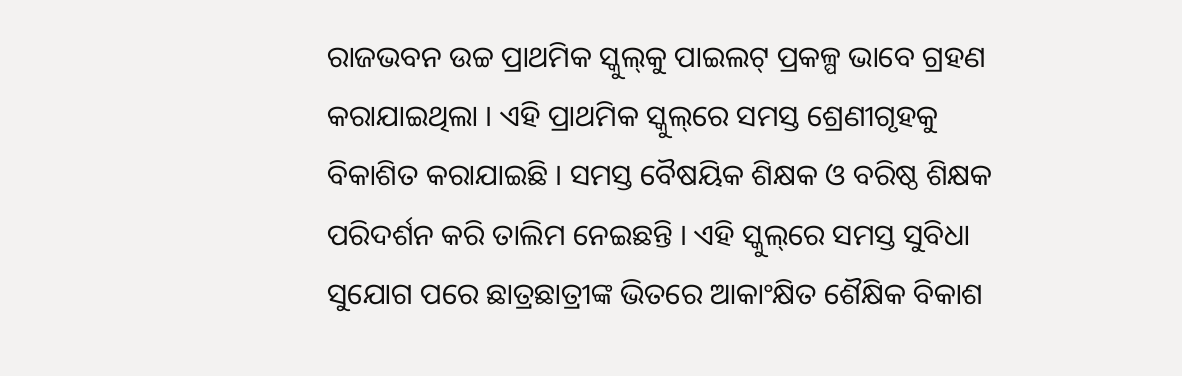ରାଜଭବନ ଉଚ୍ଚ ପ୍ରାଥମିକ ସ୍କୁଲ୍‌କୁ ପାଇଲଟ୍‌ ପ୍ରକଳ୍ପ ଭାବେ ଗ୍ରହଣ କରାଯାଇଥିଲା । ଏହି ପ୍ରାଥମିକ ସ୍କୁଲ୍‌ରେ ସମସ୍ତ ଶ୍ରେଣୀଗୃହକୁ ବିକାଶିତ କରାଯାଇଛି । ସମସ୍ତ ବୈଷୟିକ ଶିକ୍ଷକ ଓ ବରିଷ୍ଠ ଶିକ୍ଷକ ପରିଦର୍ଶନ କରି ତାଲିମ ନେଇଛନ୍ତି । ଏହି ସ୍କୁଲ୍‌ରେ ସମସ୍ତ ସୁବିଧା ସୁଯୋଗ ପରେ ଛାତ୍ରଛାତ୍ରୀଙ୍କ ଭିତରେ ଆକାଂକ୍ଷିତ ଶୈକ୍ଷିକ ବିକାଶ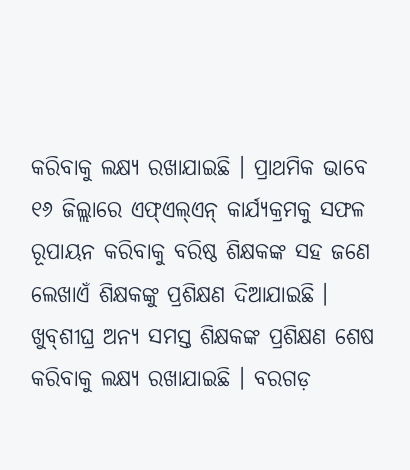କରିବାକୁ ଲକ୍ଷ୍ୟ ରଖାଯାଇଛି । ପ୍ରାଥମିକ ଭାବେ ୧୬ ଜିଲ୍ଲାରେ ଏଫ୍‌ଏଲ୍‌ଏନ୍‌ କାର୍ଯ୍ୟକ୍ରମକୁ ସଫଳ ରୂପାୟନ କରିବାକୁ ବରିଷ୍ଠ ଶିକ୍ଷକଙ୍କ ସହ ଜଣେ ଲେଖାଏଁ ଶିକ୍ଷକଙ୍କୁ ପ୍ରଶିକ୍ଷଣ ଦିଆଯାଇଛି । ଖୁବ୍‌ଶୀଘ୍ର ଅନ୍ୟ ସମସ୍ତ ଶିକ୍ଷକଙ୍କ ପ୍ରଶିକ୍ଷଣ ଶେଷ କରିବାକୁ ଲକ୍ଷ୍ୟ ରଖାଯାଇଛି । ବରଗଡ଼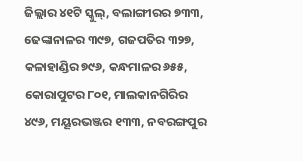ଜିଲ୍ଲାର ୪୧ଟି ସ୍କୁଲ୍‌, ବଲାଙ୍ଗୀରର ୭୩୩, ଢେଙ୍କାନାଳର ୩୯୭, ଗଜପତିର ୩୨୭, କଳାହାଣ୍ଡିର ୭୯୬, କନ୍ଧମାଳର ୬୫୫, କୋରାପୁଟର ୮୦୧, ମାଲକାନଗିରିର ୪୯୬, ମୟୂରଭଞ୍ଜର ୧୩୩, ନବରଙ୍ଗପୁର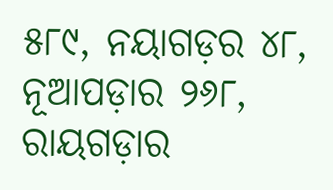୫୮୯, ନୟାଗଡ଼ର ୪୮, ନୂଆପଡ଼ାର ୨୬୮, ରାୟଗଡ଼ାର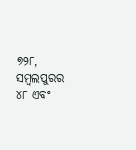୭୨୮, ସମ୍ବଲପୁରର ୪୮ ଏବଂ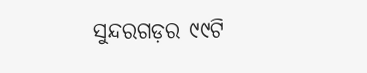ସୁନ୍ଦରଗଡ଼ର ୯୯ଟି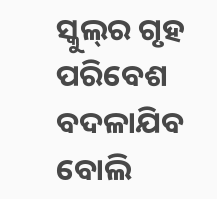ସ୍କୁଲ୍‌ର ଗୃହ ପରିବେଶ ବଦଳାଯିବ ବୋଲି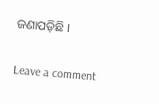ଜଣାପଡ଼ିଛି ।

Leave a comment